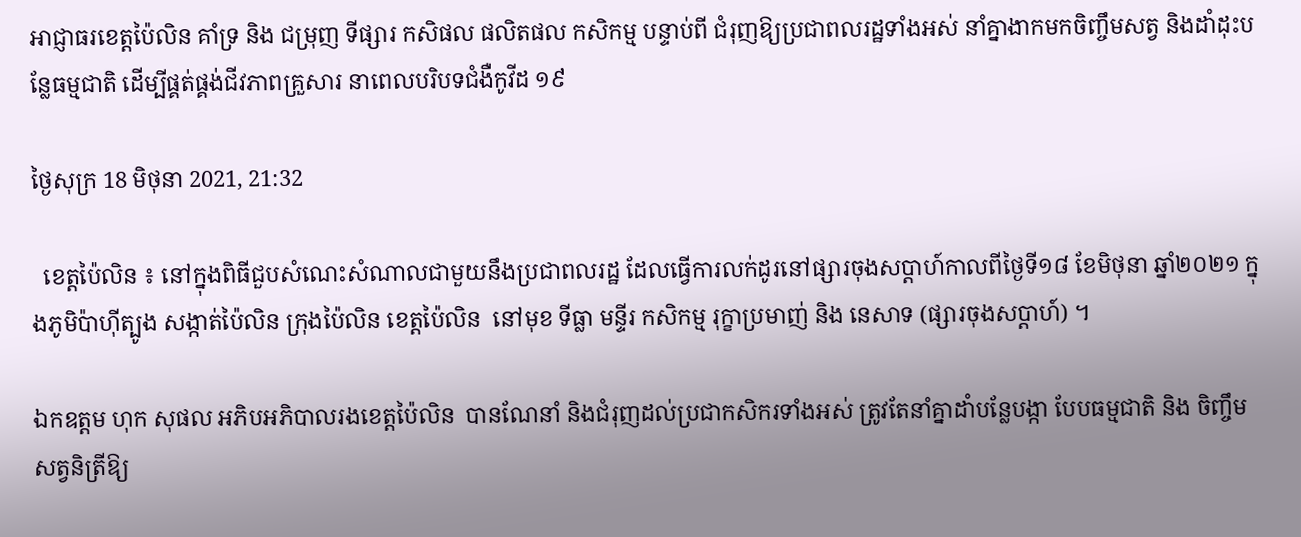អាជ្ញាធរខេត្តប៉ៃលិន គាំទ្រ និង ជម្រុញ ទីផ្សារ កសិផល ផលិតផល កសិកម្ម បន្ទាប់ពី ជំរុញឱ្យប្រជាពលរដ្ឋទាំងអស់ នាំគ្នាងាកមកចិញ្ចឹមសត្វ និងដាំដុះបន្លែធម្មជាតិ ដើម្បីផ្គត់ផ្គង់ជីវភាពគ្រួសារ នាពេលបរិបទជំងឺកូវីដ ១៩

ថ្ងៃសុក្រ 18 មិថុនា 2021, 21:32

  ខេត្តប៉ៃលិន ៖ នៅក្នុងពិធីជួបសំណេះសំណាលជាមួយនឹងប្រជាពលរដ្ឋ ដែលធ្វើការលក់ដូរនៅផ្សារចុងសប្តាហ៍កាលពីថ្ងៃទី១៨ ខែមិថុនា ឆ្នាំ២០២១ ក្នុងភូមិប៉ាហ៊ីត្បូង សង្កាត់ប៉ៃលិន ក្រុងប៉ៃលិន ខេត្តប៉ៃលិន  នៅមុខ ទីធ្លា មន្ទីរ កសិកម្ម រុក្ខាប្រមាញ់ និង នេសាទ (ផ្សារចុងសប្តាហ៍) ។

ឯកឧត្តម ហុក សុផល អភិបអភិបាលរងខេត្តប៉ៃលិន  បានណែនាំ និងជំរុញដល់ប្រជាកសិករទាំងអស់ ត្រូវតែនាំគ្នាដាំបន្លែបង្កា បែបធម្មជាតិ និង ចិញ្ចឹមសត្វនិត្រីឱ្យ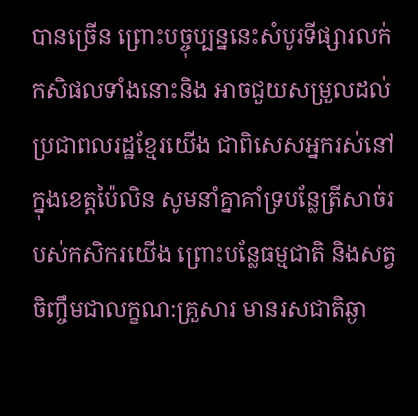បានច្រើន ព្រោះបច្ចុប្បន្ននេះសំបូរទីផ្សារលក់កសិផលទាំងនោះនិង អាចជួយសម្រួលដល់ប្រជាពលរដ្ឋខ្មែរយើង ជាពិសេសអ្នករស់នៅក្នុងខេត្តប៉ៃលិន សូមនាំគ្នាគាំទ្របន្លែត្រីសាច់របស់កសិករយើង ព្រោះបន្លែធម្មជាតិ និងសត្វចិញ្ចឹមជាលក្ខណ:គ្រួសារ មានរសជាតិឆ្ងា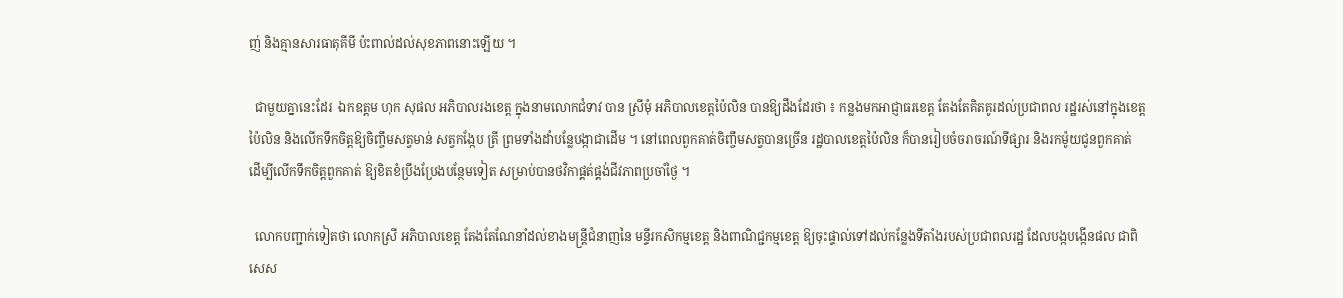ញ់ និងគ្មានសារធាតុគីមី ប៉ះពាល់ដល់សុខភាពនោះឡើយ ។

  ជាមួយគ្នានេះដែរ  ឯកឧត្តម ហុក សុផល អភិបាលរងខេត្ត ក្នុងនាមលោកជំទាវ បាន ស្រីមុំ អភិបាលខេត្តប៉ៃលិន បានឱ្យដឹងដែរថា ៖ កន្លងមកអាជ្ញាធរខេត្ត តែងតែគិតគូរដល់ប្រជាពល រដ្ឋរស់នៅក្នុងខេត្តប៉ៃលិន និងលើកទឹកចិត្តឱ្យចិញ្ចឹមសត្វមាន់ សត្វកង្កែប ត្រី ព្រមទាំងដាំបន្លែបង្កាជាដើម ។ នៅពេលពួកគាត់ចិញ្ចឹមសត្វបានច្រើន រដ្ឋបាលខេត្តប៉ៃលិន ក៏បានរៀបចំចរាចរណ៍ទីផ្សារ និងរកម៉ូយជូនពួកគាត់  ដើម្បីលើកទឹកចិត្តពួកគាត់ ឱ្យខិតខំប្រឹងប្រែងបន្ថែមទៀត សម្រាប់បានថវិកាផ្គត់ផ្គង់ជីវភាពប្រចាំថ្ងៃ ។

  លោកបញ្ជាក់ទៀតថា លោកស្រី អភិបាលខេត្ត តែងតែណែនាំដល់ខាងមន្រ្តីជំនាញនៃ មន្ទីរកសិកម្មខេត្ត និងពាណិជ្ជកម្មខេត្ត ឱ្យចុះផ្ទាល់ទៅដល់កន្លែងទីតាំងរបស់ប្រជាពលរដ្ឋ ដែលបង្កបង្កើនផល ជាពិសេស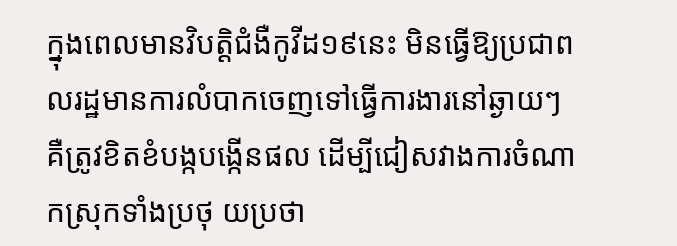ក្នុងពេលមានវិបត្តិជំងឺកូវីដ១៩នេះ មិនធ្វើឱ្យប្រជាពលរដ្ឋមានការលំបាកចេញទៅធ្វើការងារនៅឆ្ងាយៗ គឺត្រូវខិតខំបង្កបង្កើនផល ដើម្បីជៀសវាងការចំណាកស្រុកទាំងប្រថុ យប្រថា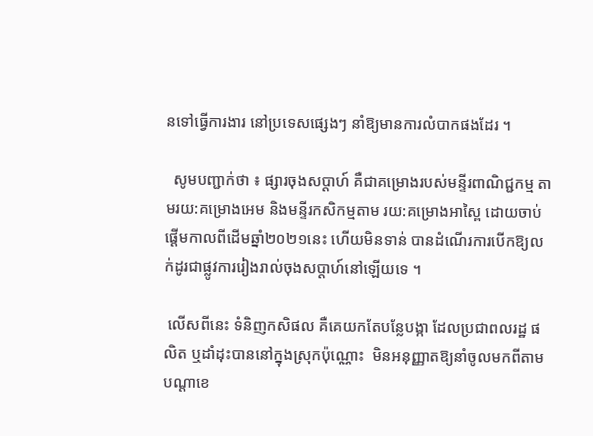នទៅធ្វើការងារ នៅប្រទេសផ្សេងៗ នាំឱ្យមានការលំបាកផងដែរ ។

  សូមបញ្ជាក់ថា ៖ ផ្សារចុងសប្តាហ៍ គឺជាគម្រោងរបស់មន្ទីរពាណិជ្ជកម្ម តាមរយ:គម្រោងអេម និងមន្ទីរកសិកម្មតាម រយ:គម្រោងអាស្ពៃ ដោយចាប់ផ្តើមកាលពីដើមឆ្នាំ២០២១នេះ ហើយមិនទាន់ បានដំណើរការបើកឱ្យលក់ដូរជាផ្លូវការរៀងរាល់ចុងសប្តាហ៍នៅឡើយទេ ។

 លើសពីនេះ ទំនិញកសិផល គឺគេយកតែបន្លែបង្កា ដែលប្រជាពលរដ្ឋ ផលិត ឬដាំដុះបាននៅក្នុងស្រុកប៉ុណ្ណោះ  មិនអនុញ្ញាតឱ្យនាំចូលមកពីតាមបណ្តាខេ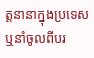ត្តនានាក្នុងប្រទេស ឬនាំចូលពីបរ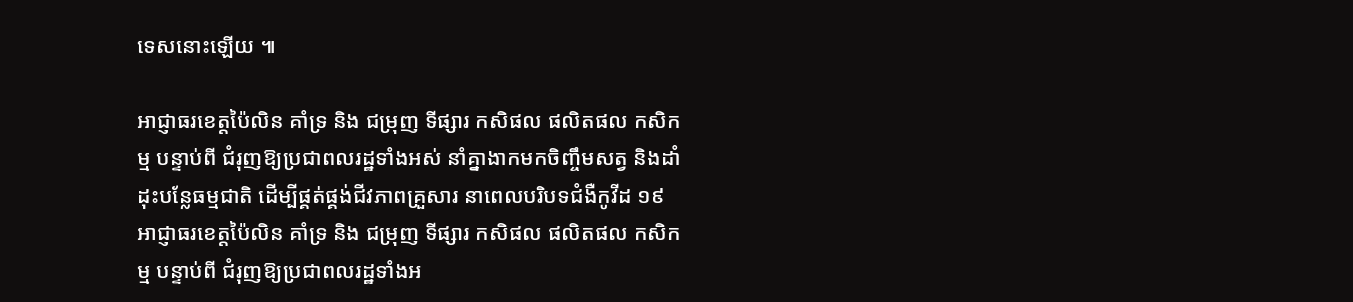ទេសនោះឡើយ ៕

អាជ្ញាធរខេត្តប៉ៃលិន គាំទ្រ និង ជម្រុញ ទីផ្សារ កសិផល ផលិតផល កសិកម្ម បន្ទាប់ពី ជំរុញឱ្យប្រជាពលរដ្ឋទាំងអស់ នាំគ្នាងាកមកចិញ្ចឹមសត្វ និងដាំដុះបន្លែធម្មជាតិ ដើម្បីផ្គត់ផ្គង់ជីវភាពគ្រួសារ នាពេលបរិបទជំងឺកូវីដ ១៩
អាជ្ញាធរខេត្តប៉ៃលិន គាំទ្រ និង ជម្រុញ ទីផ្សារ កសិផល ផលិតផល កសិកម្ម បន្ទាប់ពី ជំរុញឱ្យប្រជាពលរដ្ឋទាំងអ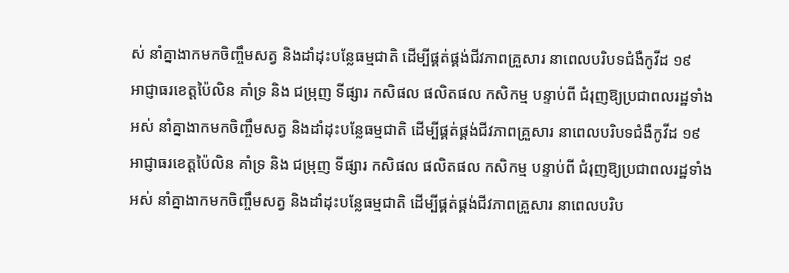ស់ នាំគ្នាងាកមកចិញ្ចឹមសត្វ និងដាំដុះបន្លែធម្មជាតិ ដើម្បីផ្គត់ផ្គង់ជីវភាពគ្រួសារ នាពេលបរិបទជំងឺកូវីដ ១៩
អាជ្ញាធរខេត្តប៉ៃលិន គាំទ្រ និង ជម្រុញ ទីផ្សារ កសិផល ផលិតផល កសិកម្ម បន្ទាប់ពី ជំរុញឱ្យប្រជាពលរដ្ឋទាំងអស់ នាំគ្នាងាកមកចិញ្ចឹមសត្វ និងដាំដុះបន្លែធម្មជាតិ ដើម្បីផ្គត់ផ្គង់ជីវភាពគ្រួសារ នាពេលបរិបទជំងឺកូវីដ ១៩
អាជ្ញាធរខេត្តប៉ៃលិន គាំទ្រ និង ជម្រុញ ទីផ្សារ កសិផល ផលិតផល កសិកម្ម បន្ទាប់ពី ជំរុញឱ្យប្រជាពលរដ្ឋទាំងអស់ នាំគ្នាងាកមកចិញ្ចឹមសត្វ និងដាំដុះបន្លែធម្មជាតិ ដើម្បីផ្គត់ផ្គង់ជីវភាពគ្រួសារ នាពេលបរិប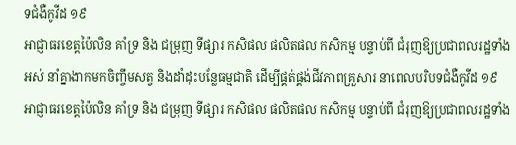ទជំងឺកូវីដ ១៩
អាជ្ញាធរខេត្តប៉ៃលិន គាំទ្រ និង ជម្រុញ ទីផ្សារ កសិផល ផលិតផល កសិកម្ម បន្ទាប់ពី ជំរុញឱ្យប្រជាពលរដ្ឋទាំងអស់ នាំគ្នាងាកមកចិញ្ចឹមសត្វ និងដាំដុះបន្លែធម្មជាតិ ដើម្បីផ្គត់ផ្គង់ជីវភាពគ្រួសារ នាពេលបរិបទជំងឺកូវីដ ១៩
អាជ្ញាធរខេត្តប៉ៃលិន គាំទ្រ និង ជម្រុញ ទីផ្សារ កសិផល ផលិតផល កសិកម្ម បន្ទាប់ពី ជំរុញឱ្យប្រជាពលរដ្ឋទាំង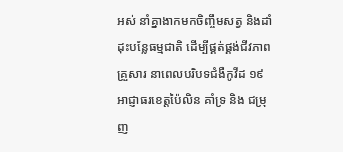អស់ នាំគ្នាងាកមកចិញ្ចឹមសត្វ និងដាំដុះបន្លែធម្មជាតិ ដើម្បីផ្គត់ផ្គង់ជីវភាពគ្រួសារ នាពេលបរិបទជំងឺកូវីដ ១៩
អាជ្ញាធរខេត្តប៉ៃលិន គាំទ្រ និង ជម្រុញ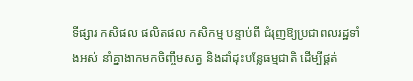ទីផ្សារ កសិផល ផលិតផល កសិកម្ម បន្ទាប់ពី ជំរុញឱ្យប្រជាពលរដ្ឋទាំងអស់ នាំគ្នាងាកមកចិញ្ចឹមសត្វ និងដាំដុះបន្លែធម្មជាតិ ដើម្បីផ្គត់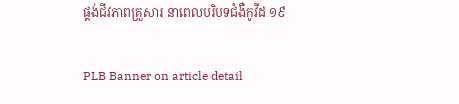ផ្គង់ជីវភាពគ្រួសារ នាពេលបរិបទជំងឺកូវីដ ១៩

PLB Banner on article detail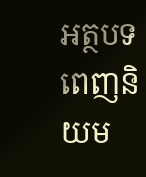អត្ថបទពេញនិយម